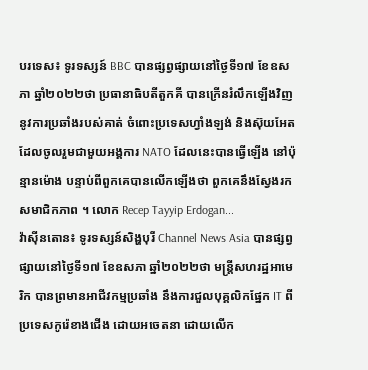បរទេស៖ ទូរទស្សន៍ BBC បានផ្សព្វផ្សាយនៅថ្ងៃទី១៧ ខែឧសភា ឆ្នាំ២០២២ថា ប្រធានាធិបតីតួកគី បានក្រើនរំលឹកឡើងវិញ នូវការប្រឆាំងរបស់គាត់ ចំពោះប្រទេសហ្វាំងឡង់ និងស៊ុយអែត ដែលចូលរួមជាមួយអង្គការ NATO ដែលនេះបានធ្វើឡើង នៅប៉ុន្មានម៉ោង បន្ទាប់ពីពួកគេបានលើកឡើងថា ពួកគេនឹងស្វែងរកសមាជិកភាព ។ លោក Recep Tayyip Erdogan...
វ៉ាស៊ីនតោន៖ ទូរទស្សន៍សិង្ហបុរី Channel News Asia បានផ្សព្វផ្សាយនៅថ្ងៃទី១៧ ខែឧសភា ឆ្នាំ២០២២ថា មន្ត្រីសហរដ្ឋអាមេរិក បានព្រមានអាជីវកម្មប្រឆាំង នឹងការជួលបុគ្គលិកផ្នែក IT ពីប្រទេសកូរ៉េខាងជើង ដោយអចេតនា ដោយលើក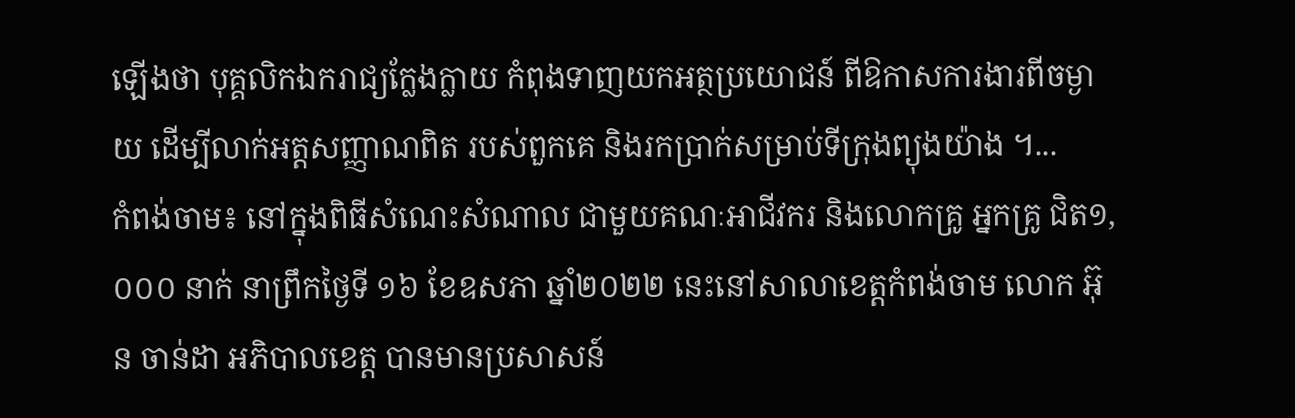ឡើងថា បុគ្គលិកឯករាជ្យក្លែងក្លាយ កំពុងទាញយកអត្ថប្រយោជន៍ ពីឱកាសការងារពីចម្ងាយ ដើម្បីលាក់អត្តសញ្ញាណពិត របស់ពួកគេ និងរកប្រាក់សម្រាប់ទីក្រុងព្យុងយ៉ាង ។...
កំពង់ចាម៖ នៅក្នុងពិធីសំណេះសំណាល ជាមួយគណៈអាជីវករ និងលោកគ្រូ អ្នកគ្រូ ជិត១,០០០ នាក់ នាព្រឹកថ្ងៃទី ១៦ ខែឧសភា ឆ្នាំ២០២២ នេះនៅសាលាខេត្តកំពង់ចាម លោក អ៊ុន ចាន់ដា អភិបាលខេត្ត បានមានប្រសាសន៍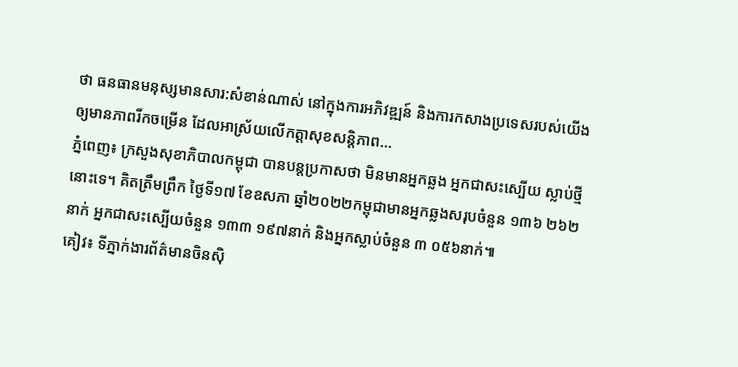ថា ធនធានមនុស្សមានសារ:សំខាន់ណាស់ នៅក្នុងការអភិវឌ្ឍន៍ និងការកសាងប្រទេសរបស់យើង ឲ្យមានភាពរីកចម្រើន ដែលអាស្រ័យលើកត្តាសុខសន្តិភាព...
ភ្នំពេញ៖ ក្រសួងសុខាភិបាលកម្ពុជា បានបន្តប្រកាសថា មិនមានអ្នកឆ្លង អ្នកជាសះស្បើយ ស្លាប់ថ្មី នោះទេ។ គិតត្រឹមព្រឹក ថ្ងៃទី១៧ ខែឧសភា ឆ្នាំ២០២២កម្ពុជាមានអ្នកឆ្លងសរុបចំនួន ១៣៦ ២៦២នាក់ អ្នកជាសះស្បើយចំនួន ១៣៣ ១៩៧នាក់ និងអ្នកស្លាប់ចំនួន ៣ ០៥៦នាក់៕
គៀវ៖ ទីភ្នាក់ងារព័ត៌មានចិនស៊ិ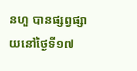នហួ បានផ្សព្វផ្សាយនៅថ្ងៃទី១៧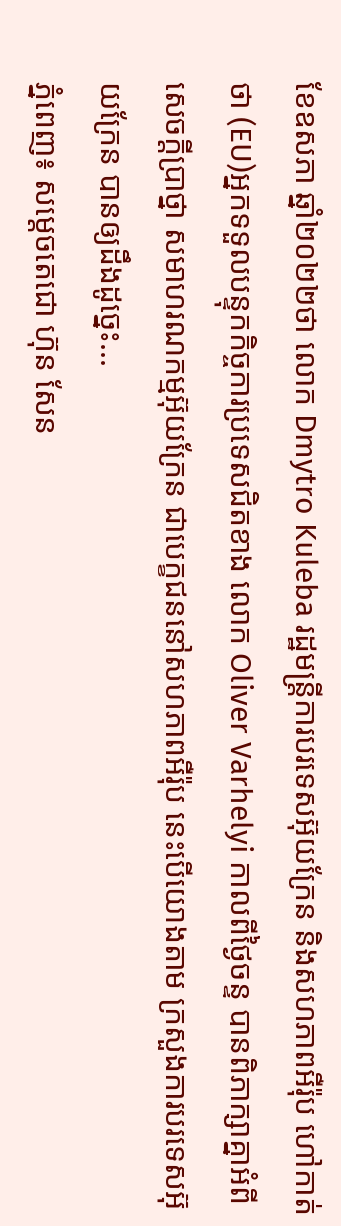ខែឧសភា ឆ្នាំ២០២២ថា លោក Dmytro Kuleba រដ្ឋមន្ត្រីការបរទេសអ៊ុយក្រែន និងសហភាពអឺរ៉ុប ហៅកាត់ថា (EU)អ្នកទទួលបន្ទុកកិច្ចការប្រទេសជិតខាង លោក Oliver Varhelyi កាលពីថ្ងៃចន្ទ បានពិភាក្សាគ្នាអំពីសេចក្តីប្រាថ្នា សមាហរណកម្មអ៊ុយក្រែន ជាបេក្ខជននៅសហភាពអឺរ៉ុប នេះបើយោងតាម ក្រសួងការបរទេសអ៊ុយក្រែន បានឲ្យដឹងដូច្នេះ...
ភ្នំពេញ៖ សម្តេចតេជោ ហ៊ុន សែន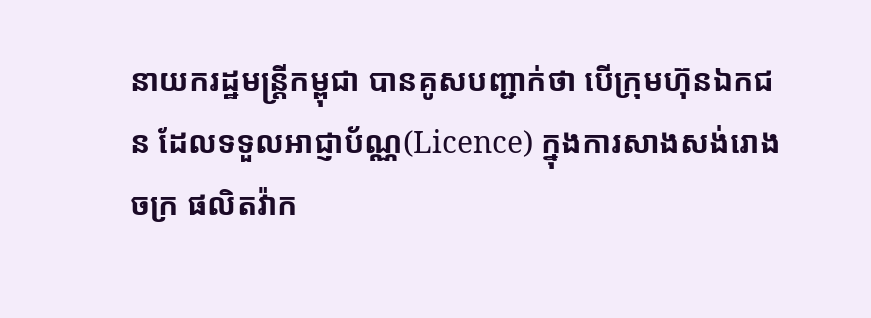នាយករដ្ឋមន្ត្រីកម្ពុជា បានគូសបញ្ជាក់ថា បើក្រុមហ៊ុនឯកជន ដែលទទួលអាជ្ញាប័ណ្ណ(Licence) ក្នុងការសាងសង់រោងចក្រ ផលិតវ៉ាក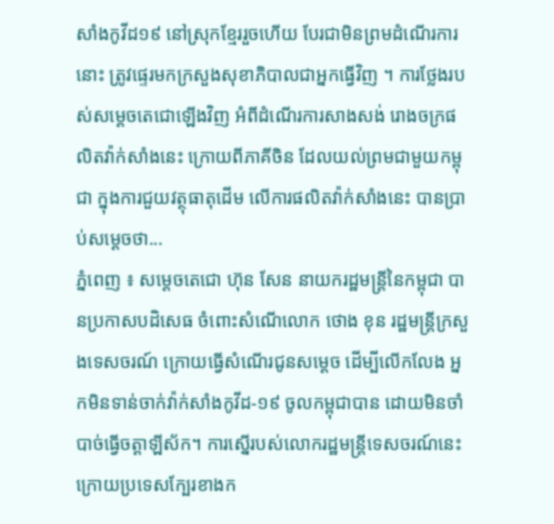សាំងកូវីដ១៩ នៅស្រុកខ្មែររួចហើយ បែរជាមិនព្រមដំណើរការនោះ ត្រូវផ្ទេរមកក្រសួងសុខាភិបាលជាអ្នកធ្វើវិញ ។ ការថ្លែងរបស់សម្តេចតេជោឡើងវិញ អំពីដំណើរការសាងសង់ រោងចក្រផលិតវ៉ាក់សាំងនេះ ក្រោយពីភាគីចិន ដែលយល់ព្រមជាមួយកម្ពុជា ក្នុងការជួយវត្ថុធាតុដើម លើការផលិតវ៉ាក់សាំងនេះ បានប្រាប់សម្តេចថា...
ភ្នំពេញ ៖ សម្ដេចតេជោ ហ៊ុន សែន នាយករដ្ឋមន្ដ្រីនៃកម្ពុជា បានប្រកាសបដិសេធ ចំពោះសំណើលោក ថោង ខុន រដ្ឋមន្ដ្រីក្រសួងទេសចរណ៍ ក្រោយធ្វើសំណើរជូនសម្ដេច ដើម្បីលើកលែង អ្នកមិនទាន់ចាក់វ៉ាក់សាំងកូវីដ-១៩ ចូលកម្ពុជាបាន ដោយមិនចាំបាច់ធ្វើចត្តាឡីស័ក។ ការស្នើរបស់លោករដ្ឋមន្រ្តីទេសចរណ៍នេះ ក្រោយប្រទេសក្បែរខាងក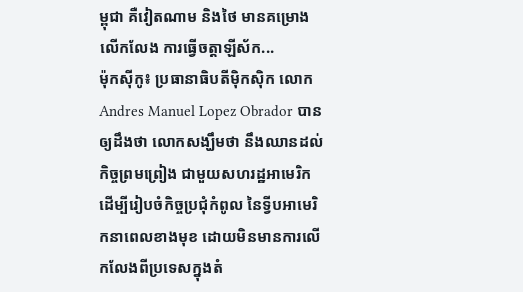ម្ពុជា គឺវៀតណាម និងថៃ មានគម្រោងលើកលែង ការធ្វើចត្តាឡីស័ក...
ម៉ុកស៊ីកូ៖ ប្រធានាធិបតីម៉ិកស៊ិក លោក Andres Manuel Lopez Obrador បានឲ្យដឹងថា លោកសង្ឃឹមថា នឹងឈានដល់កិច្ចព្រមព្រៀង ជាមួយសហរដ្ឋអាមេរិក ដើម្បីរៀបចំកិច្ចប្រជុំកំពូល នៃទ្វីបអាមេរិកនាពេលខាងមុខ ដោយមិនមានការលើកលែងពីប្រទេសក្នុងតំ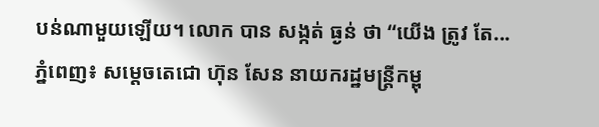បន់ណាមួយឡើយ។ លោក បាន សង្កត់ ធ្ងន់ ថា “យើង ត្រូវ តែ...
ភ្នំពេញ៖ សម្តេចតេជោ ហ៊ុន សែន នាយករដ្ឋមន្រ្តីកម្ពុ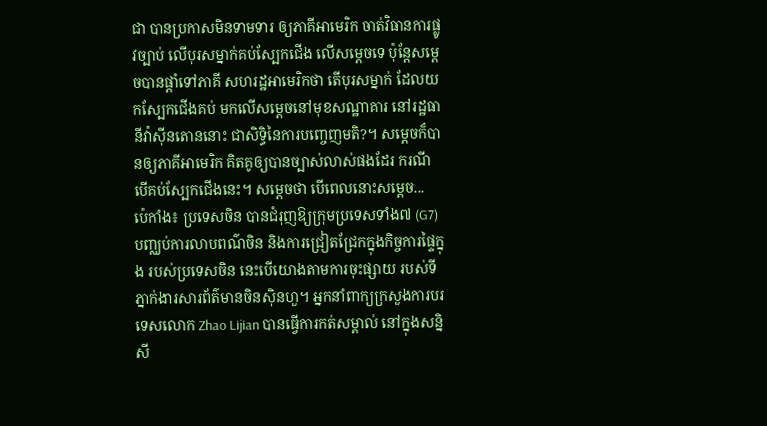ជា បានប្រកាសមិនទាមទារ ឲ្យភាគីអាមេរិក ចាត់វិធានការផ្លូវច្បាប់ លើបុរសម្នាក់គប់ស្បែកជើង លើសម្តេចទេ ប៉ុន្តែសម្តេចបានផ្តាំទៅភាគី សហរដ្ឋអាមេរិកថា តើបុរសម្នាក់ ដែលយកស្បែកជើងគប់ មកលើសម្តេចនៅមុខសណ្ឋាគារ នៅរដ្ឋធានីវ៉ាស៊ីនតោននោះ ជាសិទ្ធិនៃការបញ្ចេញមតិ?។ សម្តេចក៏បានឲ្យភាគីអាមេរិក គិតគូឲ្យបានច្បាស់លាស់ផងដែរ ករណីបើគប់ស្បែកជើងនេះ។ សម្តេចថា បើពេលនោះសម្តេច...
ប៉េកាំង៖ ប្រទេសចិន បានជំរុញឱ្យក្រុមប្រទេសទាំង៧ (G7) បញ្ឈប់ការលាបពណ៌ចិន និងការជ្រៀតជ្រែកក្នុងកិច្ចការផ្ទៃក្នុង របស់ប្រទេសចិន នេះបើយោងតាមការចុះផ្សាយ របស់ទីភ្នាក់ងារសារព័ត៌មានចិនស៊ិនហួ។ អ្នកនាំពាក្យក្រសួងការបរទេសលោក Zhao Lijian បានធ្វើការកត់សម្គាល់ នៅក្នុងសន្និសី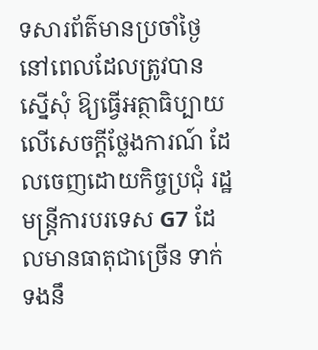ទសារព័ត៌មានប្រចាំថ្ងៃ នៅពេលដែលត្រូវបានស្នើសុំ ឱ្យធ្វើអត្ថាធិប្បាយលើសេចក្តីថ្លែងការណ៍ ដែលចេញដោយកិច្ចប្រជុំ រដ្ឋមន្ត្រីការបរទេស G7 ដែលមានធាតុជាច្រើន ទាក់ទងនឹ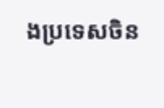ងប្រទេសចិន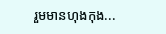រួមមានហុងកុង...